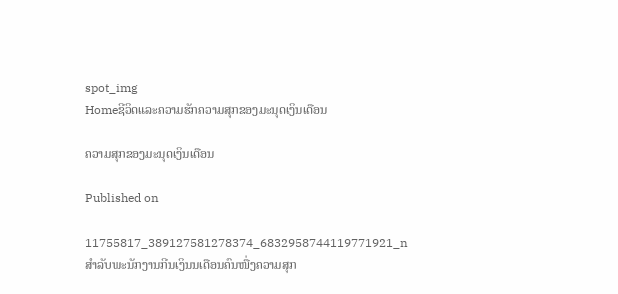spot_img
Homeຊີວິດແລະຄວາມຮັກຄວາມສຸກຂອງມະນຸດເງິນເດືອນ

ຄວາມສຸກຂອງມະນຸດເງິນເດືອນ

Published on

11755817_389127581278374_6832958744119771921_n
ສໍາລັບພະນັກງານກີນເງິນນເດືອນຄົນໜື່ງຄວາມສຸກ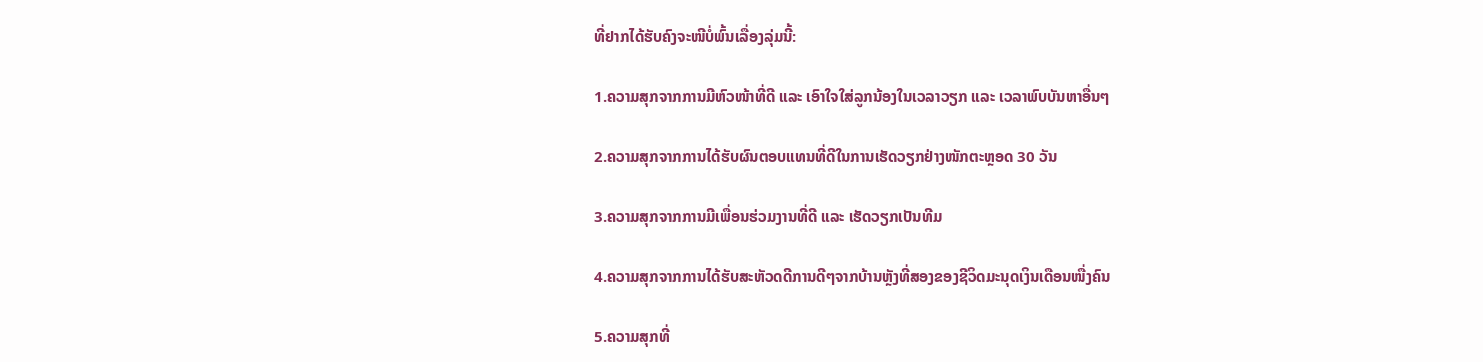ທີ່ຢາກໄດ້ຮັບຄົງຈະໜີບໍ່ພົ້ນເລື່ອງລຸ່ມນີ້:

1.ຄວາມສຸກຈາກການມີຫົວໜ້າທີ່ດີ ແລະ ເອົາໃຈໃສ່ລູກນ້ອງໃນເວລາວຽກ ແລະ ເວລາພົບບັນຫາອື່ນໆ

2.ຄວາມສຸກຈາກການໄດ້ຮັບຜົນຕອບແທນທີ່ດີໃນການເຮັດວຽກຢ່າງໜັກຕະຫຼອດ 30 ວັນ

3.ຄວາມສຸກຈາກການມີເພື່ອນຮ່ວມງານທີ່ດີ ແລະ ເຮັດວຽກເປັນທີມ

4.ຄວາມສຸກຈາກການໄດ້ຮັບສະຫັວດດີການດີໆຈາກບ້ານຫຼັງທີ່ສອງຂອງຊີວິດມະນຸດເງິນເດືອນໜື່ງຄົນ

5.ຄວາມສຸກທີ່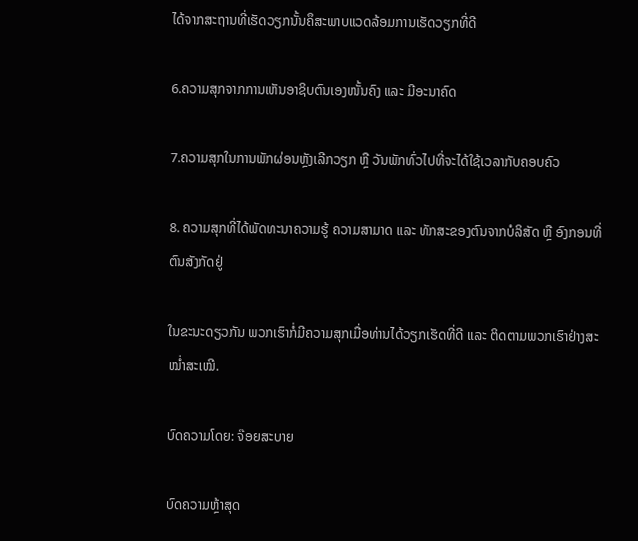ໄດ້ຈາກສະຖານທີ່ເຮັດວຽກນັ້ນຄຶສະພາບແວດລ້ອມການເຮັດວຽກທີ່ດີ

6.ຄວາມສຸກຈາກການເຫັນອາຊິບຕົນເອງໜັ້ນຄົງ ແລະ ມີອະນາຄົດ

7.ຄວາມສຸກໃນການພັກຜ່ອນຫຼັງເລີກວຽກ ຫຼື ວັນພັກທົ່ວໄປທີ່ຈະໄດ້ໃຊ້ເວລາກັບຄອບຄົວ

8. ຄວາມສຸກທີ່ໄດ້ພັດທະນາຄວາມຮູ້ ຄວາມສາມາດ ແລະ ທັກສະຂອງຕົນຈາກບໍລິສັດ ຫຼື ອົງກອນທີ່ຕົນສັງກັດຢູ່

ໃນຂະນະດຽວກັນ ພວກເຮົາກໍ່ມີຄວາມສຸກເມື່ອທ່ານໄດ້ວຽກເຮັດທີ່ດີ ແລະ ຕິດຕາມພວກເຮົາຢ່າງສະໝໍ່າສະເໝີ.

ບົດຄວາມໂດຍ: ຈ໊ອຍສະບາຍ

ບົດຄວາມຫຼ້າສຸດ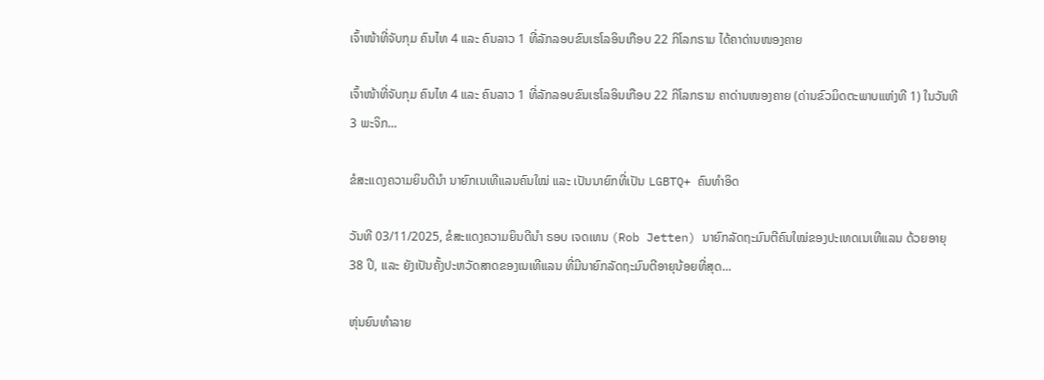ເຈົ້າໜ້າທີ່ຈັບກຸມ ຄົນໄທ 4 ແລະ ຄົນລາວ 1 ທີ່ລັກລອບຂົນເຮໂລອິນເກືອບ 22 ກິໂລກຣາມ ໄດ້ຄາດ່ານໜອງຄາຍ

ເຈົ້າໜ້າທີ່ຈັບກຸມ ຄົນໄທ 4 ແລະ ຄົນລາວ 1 ທີ່ລັກລອບຂົນເຮໂລອິນເກືອບ 22 ກິໂລກຣາມ ຄາດ່ານໜອງຄາຍ (ດ່ານຂົວມິດຕະພາບແຫ່ງທີ 1) ໃນວັນທີ 3 ພະຈິກ...

ຂໍສະແດງຄວາມຍິນດີນຳ ນາຍົກເນເທີແລນຄົນໃໝ່ ແລະ ເປັນນາຍົກທີ່ເປັນ LGBTQ+ ຄົນທຳອິດ

ວັນທີ 03/11/2025, ຂໍສະແດງຄວາມຍິນດີນຳ ຣອບ ເຈດເທນ (Rob Jetten) ນາຍົກລັດຖະມົນຕີຄົນໃໝ່ຂອງປະເທດເນເທີແລນ ດ້ວຍອາຍຸ 38 ປີ, ແລະ ຍັງເປັນຄັ້ງປະຫວັດສາດຂອງເນເທີແລນ ທີ່ມີນາຍົກລັດຖະມົນຕີອາຍຸນ້ອຍທີ່ສຸດ...

ຫຸ່ນຍົນທຳລາຍ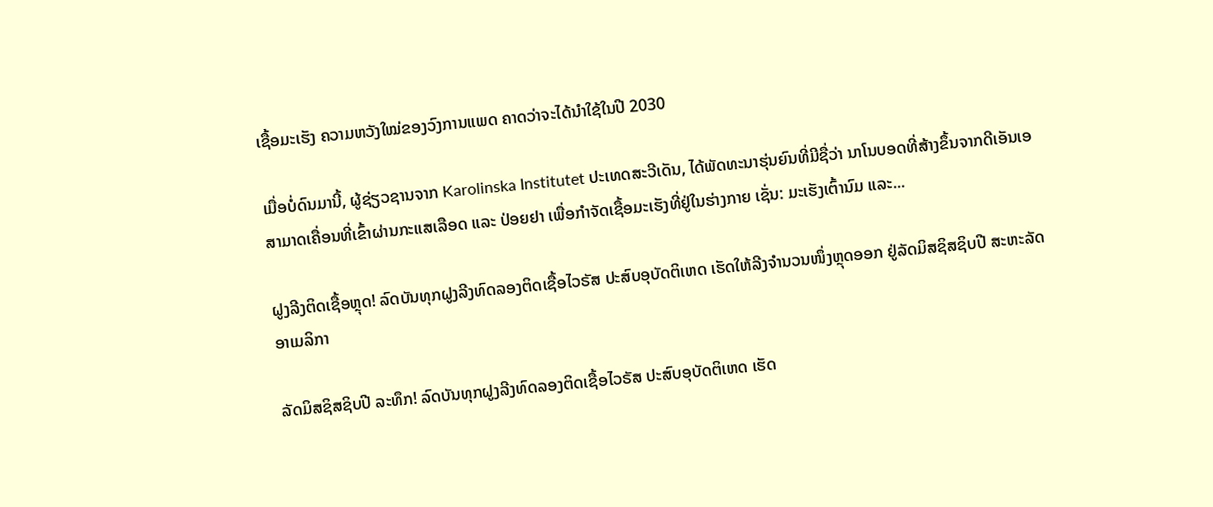ເຊື້ອມະເຮັງ ຄວາມຫວັງໃໝ່ຂອງວົງການແພດ ຄາດວ່າຈະໄດ້ນໍາໃຊ້ໃນປີ 2030

ເມື່ອບໍ່ດົນມານີ້, ຜູ້ຊ່ຽວຊານຈາກ Karolinska Institutet ປະເທດສະວີເດັນ, ໄດ້ພັດທະນາຮຸ່ນຍົນທີ່ມີຊື່ວ່າ ນາໂນບອດທີ່ສ້າງຂຶ້ນຈາກດີເອັນເອ ສາມາດເຄື່ອນທີ່ເຂົ້າຜ່ານກະແສເລືອດ ແລະ ປ່ອຍຢາ ເພື່ອກຳຈັດເຊື້ອມະເຮັງທີ່ຢູ່ໃນຮ່າງກາຍ ເຊັ່ນ: ມະເຮັງເຕົ້ານົມ ແລະ...

ຝູງລີງຕິດເຊື້ອຫຼຸດ! ລົດບັນທຸກຝູງລີງທົດລອງຕິດເຊື້ອໄວຣັສ ປະສົບອຸບັດຕິເຫດ ເຮັດໃຫ້ລີງຈຳນວນໜຶ່ງຫຼຸດອອກ ຢູ່ລັດມິສຊິສຊິບປີ ສະຫະລັດອາເມລິກາ

ລັດມິສຊິສຊິບປີ ລະທຶກ! ລົດບັນທຸກຝູງລີງທົດລອງຕິດເຊື້ອໄວຣັສ ປະສົບອຸບັດຕິເຫດ ເຮັດ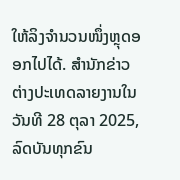ໃຫ້ລິງຈຳນວນໜຶ່ງຫຼຸດອອກໄປໄດ້. ສຳນັກຂ່າວຕ່າງປະເທດລາຍງານໃນວັນທີ 28 ຕຸລາ 2025, ລົດບັນທຸກຂົນ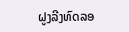ຝູງລີງທົດລອ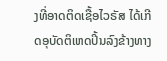ງທີ່ອາດຕິດເຊື້ອໄວຣັສ ໄດ້ເກີດອຸບັດຕິເຫດປິ້ນລົງຂ້າງທາງ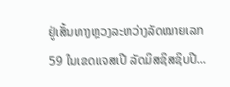ຢູ່ເສັ້ນທາງຫຼວງລະຫວ່າງລັດໝາຍເລກ 59 ໃນເຂດແຈສເປີ ລັດມິສຊິສຊິບປີ...